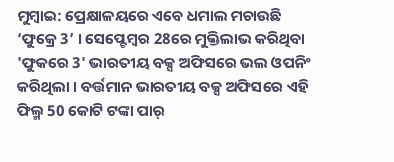ମୁମ୍ବାଇ: ପ୍ରେକ୍ଷାଳୟରେ ଏବେ ଧମାଲ ମଚାଉଛି ‘ଫୁକ୍ରେ 3’ । ସେପ୍ଟେମ୍ବର 28ରେ ମୁକ୍ତିଲାଭ କରିଥିବା 'ଫୁକରେ 3' ଭାରତୀୟ ବକ୍ସ ଅଫିସରେ ଭଲ ଓପନିଂ କରିଥିଲା । ବର୍ତ୍ତମାନ ଭାରତୀୟ ବକ୍ସ ଅଫିସରେ ଏହି ଫିଲ୍ମ 50 କୋଟି ଟଙ୍କା ପାର୍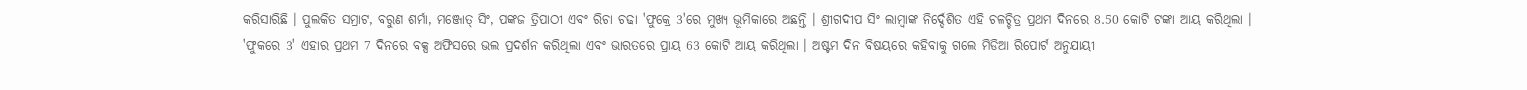କରିସାରିଛି । ପୁଲକିତ ସମ୍ରାଟ, ବରୁଣ ଶର୍ମା, ମଞ୍ଜୋତ୍ ସିଂ, ପଙ୍କଜ ତ୍ରିପାଠୀ ଏବଂ ରିଚା ଚଢା 'ଫୁକ୍ରେ 3'ରେ ମୁଖ୍ୟ ଭୂମିକାରେ ଅଛନ୍ତି । ଶ୍ରୀଗଦୀପ ସିଂ ଲାମ୍ବାଙ୍କ ନିର୍ଦ୍ଦେଶିତ ଏହି ଚଳଚ୍ଚିତ୍ର ପ୍ରଥମ ଦିନରେ 8.50 କୋଟି ଟଙ୍କା ଆୟ କରିଥିଲା ।
'ଫୁକରେ 3' ଏହାର ପ୍ରଥମ 7 ଦିନରେ ବକ୍ସ ଅଫିସରେ ଭଲ ପ୍ରଦର୍ଶନ କରିଥିଲା ଏବଂ ଭାରତରେ ପ୍ରାୟ 63 କୋଟି ଆୟ କରିଥିଲା । ଅଷ୍ଟମ ଦିନ ବିଷୟରେ କହିବାକୁ ଗଲେ ମିଡିଆ ରିପୋର୍ଟ ଅନୁଯାୟୀ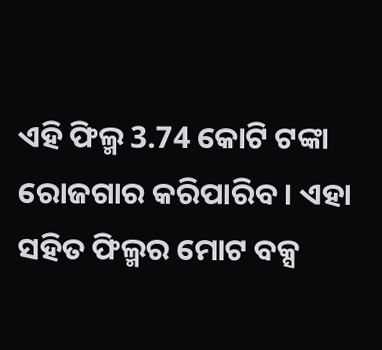ଏହି ଫିଲ୍ମ 3.74 କୋଟି ଟଙ୍କା ରୋଜଗାର କରିପାରିବ । ଏହା ସହିତ ଫିଲ୍ମର ମୋଟ ବକ୍ସ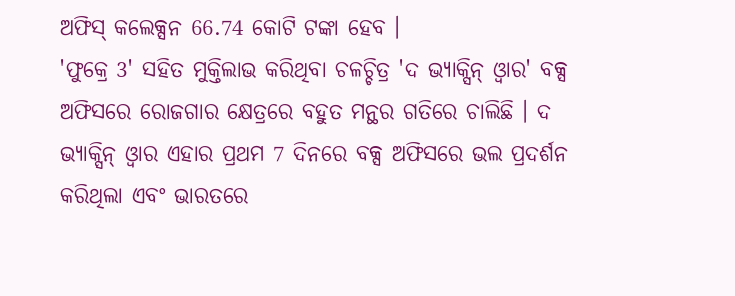ଅଫିସ୍ କଲେକ୍ସନ 66.74 କୋଟି ଟଙ୍କା ହେବ ।
'ଫୁକ୍ରେ 3' ସହିତ ମୁକ୍ତିଲାଭ କରିଥିବା ଚଳଚ୍ଚିତ୍ର 'ଦ ଭ୍ୟାକ୍ସିନ୍ ଓ୍ୱାର' ବକ୍ସ ଅଫିସରେ ରୋଜଗାର କ୍ଷେତ୍ରରେ ବହୁତ ମନ୍ଥର ଗତିରେ ଚାଲିଛି । ଦ ଭ୍ୟାକ୍ସିନ୍ ଓ୍ୱାର ଏହାର ପ୍ରଥମ 7 ଦିନରେ ବକ୍ସ ଅଫିସରେ ଭଲ ପ୍ରଦର୍ଶନ କରିଥିଲା ଏବଂ ଭାରତରେ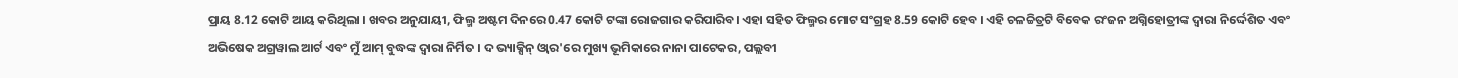ପ୍ରାୟ 8.12 କୋଟି ଆୟ କରିଥିଲା । ଖବର ଅନୁଯାୟୀ, ଫିଲ୍ମ ଅଷ୍ଟମ ଦିନରେ 0.47 କୋଟି ଟଙ୍କା ରୋଜଗାର କରିପାରିବ। ଏହା ସହିତ ଫିଲ୍ମର ମୋଟ ସଂଗ୍ରହ 8.59 କୋଟି ହେବ । ଏହି ଚଳଚ୍ଚିତ୍ରଟି ବିବେକ ରଂଜନ ଅଗ୍ନିହୋତ୍ରୀଙ୍କ ଦ୍ୱାରା ନିର୍ଦ୍ଦେଶିତ ଏବଂ ଅଭିଷେକ ଅଗ୍ରୱାଲ ଆର୍ଟ ଏବଂ ମୁଁ ଆମ୍ ବୁଦ୍ଧଙ୍କ ଦ୍ୱାରା ନିର୍ମିତ । ଦ ଭ୍ୟାକ୍ସିନ୍ ଓ୍ୱାର'ରେ ମୁଖ୍ୟ ଭୂମିକାରେ ନାନା ପାଟେକର, ପଲ୍ଲବୀ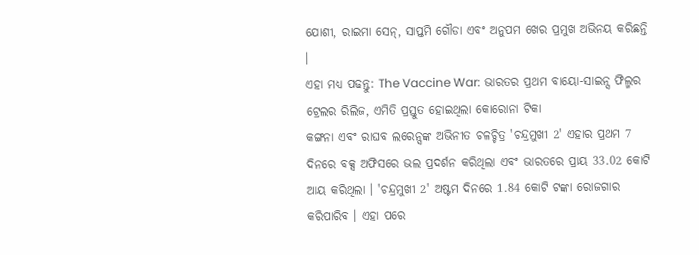ଯୋଶୀ, ରାଇମା ସେନ୍, ସାପ୍ତମି ଗୌଡା ଏବଂ ଅନୁପମ ଖେର ପ୍ରମୁଖ ଅଭିନୟ କରିଛନ୍ତି ।
ଏହା ମଧ୍ୟ ପଢନ୍ତୁ: The Vaccine War: ଭାରତର ପ୍ରଥମ ବାୟୋ-ସାଇନ୍ସ ଫିଲ୍ମର ଟ୍ରେଲର ରିଲିଜ, ଏମିତି ପ୍ରସ୍ତୁତ ହୋଇଥିଲା କୋରୋନା ଟିକା
କଙ୍ଗନା ଏବଂ ରାଘବ ଲରେନ୍ସଙ୍କ ଅଭିନୀତ ଚଳଚ୍ଚିତ୍ର 'ଚନ୍ଦ୍ରମୁଖୀ 2' ଏହାର ପ୍ରଥମ 7 ଦିନରେ ବକ୍ସ ଅଫିସରେ ଭଲ ପ୍ରଦର୍ଶନ କରିଥିଲା ଏବଂ ଭାରତରେ ପ୍ରାୟ 33.02 କୋଟି ଆୟ କରିଥିଲା । 'ଚନ୍ଦ୍ରମୁଖୀ 2' ଅଷ୍ଟମ ଦିନରେ 1.84 କୋଟି ଟଙ୍କା ରୋଜଗାର କରିପାରିବ । ଏହା ପରେ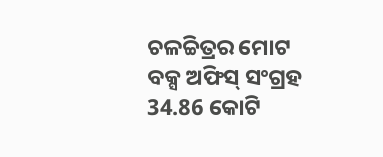ଚଳଚ୍ଚିତ୍ରର ମୋଟ ବକ୍ସ ଅଫିସ୍ ସଂଗ୍ରହ 34.86 କୋଟି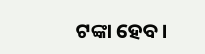ଟଙ୍କା ହେବ।